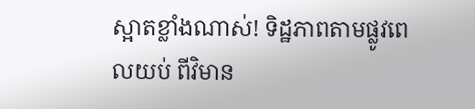ស្អាតខ្លាំងណាស់! ទិដ្ឋភាពតាមផ្លូវពេលយប់ ពីវិមាន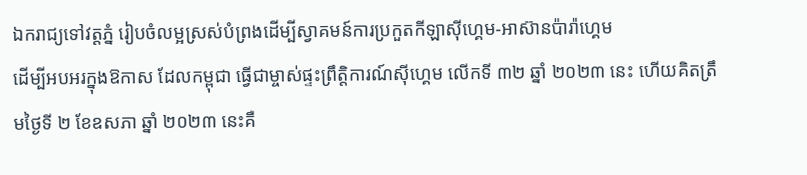ឯករាជ្យទៅវត្តភ្នំ រៀបចំលម្អស្រស់បំព្រងដើម្បីស្វាគមន៍ការប្រកួតកីឡាស៊ីហ្គេម-អាស៊ានប៉ារ៉ាហ្គេម
ដើម្បីអបអរក្នុងឱកាស ដែលកម្ពុជា ធ្វើជាម្ចាស់ផ្ទះព្រឹត្តិការណ៍ស៊ីហ្គេម លើកទី ៣២ ឆ្នាំ ២០២៣ នេះ ហើយគិតត្រឹមថ្ងៃទី ២ ខែឧសភា ឆ្នាំ ២០២៣ នេះគឺ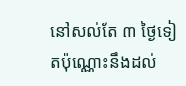នៅសល់តែ ៣ ថ្ងៃទៀតប៉ុណ្ណោះនឹងដល់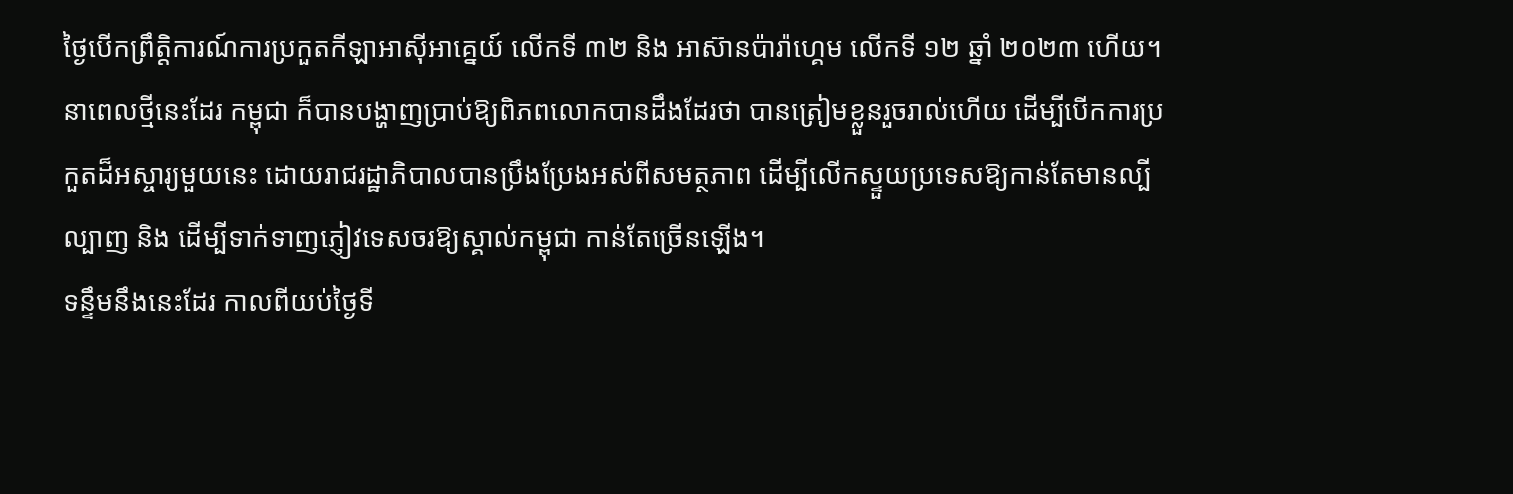ថ្ងៃបើកព្រឹត្តិការណ៍ការប្រកួតកីឡាអាស៊ីអាគ្នេយ៍ លើកទី ៣២ និង អាស៊ានប៉ារ៉ាហ្គេម លើកទី ១២ ឆ្នាំ ២០២៣ ហើយ។
នាពេលថ្មីនេះដែរ កម្ពុជា ក៏បានបង្ហាញប្រាប់ឱ្យពិភពលោកបានដឹងដែរថា បានត្រៀមខ្លួនរួចរាល់ហើយ ដើម្បីបើកការប្រកួតដ៏អស្ចារ្យមួយនេះ ដោយរាជរដ្ឋាភិបាលបានប្រឹងប្រែងអស់ពីសមត្ថភាព ដើម្បីលើកស្ទួយប្រទេសឱ្យកាន់តែមានល្បីល្បាញ និង ដើម្បីទាក់ទាញភ្ញៀវទេសចរឱ្យស្គាល់កម្ពុជា កាន់តែច្រើនឡើង។
ទន្ទឹមនឹងនេះដែរ កាលពីយប់ថ្ងៃទី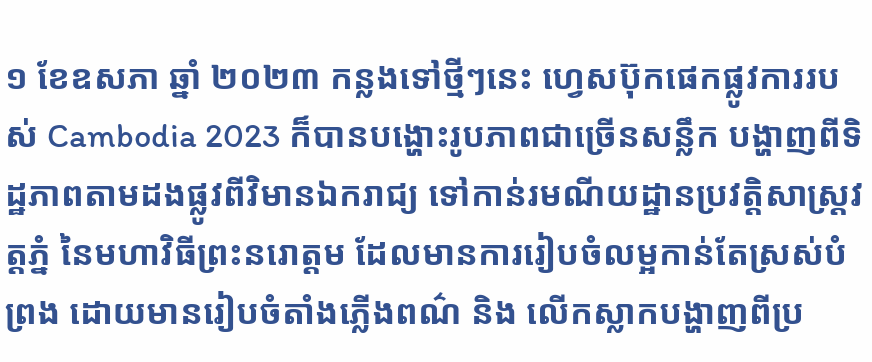១ ខែឧសភា ឆ្នាំ ២០២៣ កន្លងទៅថ្មីៗនេះ ហ្វេសប៊ុកផេកផ្លូវការរបស់ Cambodia 2023 ក៏បានបង្ហោះរូបភាពជាច្រើនសន្លឹក បង្ហាញពីទិដ្ឋភាពតាមដងផ្លូវពីវិមានឯករាជ្យ ទៅកាន់រមណីយដ្ឋានប្រវត្តិសាស្ត្រវត្តភ្នំ នៃមហាវិធីព្រះនរោត្ដម ដែលមានការរៀបចំលម្អកាន់តែស្រស់បំព្រង ដោយមានរៀបចំតាំងភ្លើងពណ៌ និង លើកស្លាកបង្ហាញពីប្រ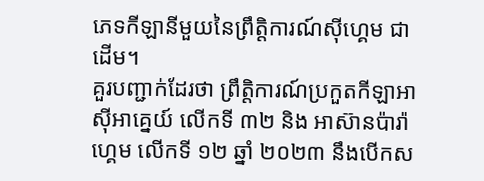ភេទកីឡានីមួយនៃព្រឹត្តិការណ៍ស៊ីហ្គេម ជាដើម។
គួរបញ្ជាក់ដែរថា ព្រឹត្តិការណ៍ប្រកួតកីឡាអាស៊ីអាគ្នេយ៍ លើកទី ៣២ និង អាស៊ានប៉ារ៉ាហ្គេម លើកទី ១២ ឆ្នាំ ២០២៣ នឹងបើកស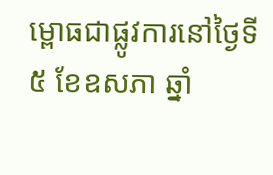ម្ពោធជាផ្លូវការនៅថ្ងៃទី ៥ ខែឧសភា ឆ្នាំ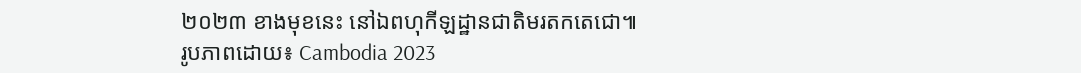២០២៣ ខាងមុខនេះ នៅឯពហុកីឡដ្ឋានជាតិមរតកតេជោ៕
រូបភាពដោយ៖ Cambodia 2023